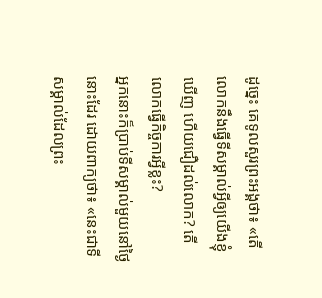ដូច្នេះ គេទូលសួរព្រះអង្គថា៖ «តើលោកនឹងធ្វើទីសម្គាល់អ្វីឲ្យយើងខ្ញុំឃើញ ហើយជឿដល់លោក? តើលោកធ្វើកិច្ចការអ្វីខ្លះ?
អ្នកនោះក៏ប្រាប់ទីសម្គាល់មួយនៅថ្ងៃនោះដែរ ដោយពាក្យថា៖ «នេះជាទីសម្គាល់ដែលព្រះ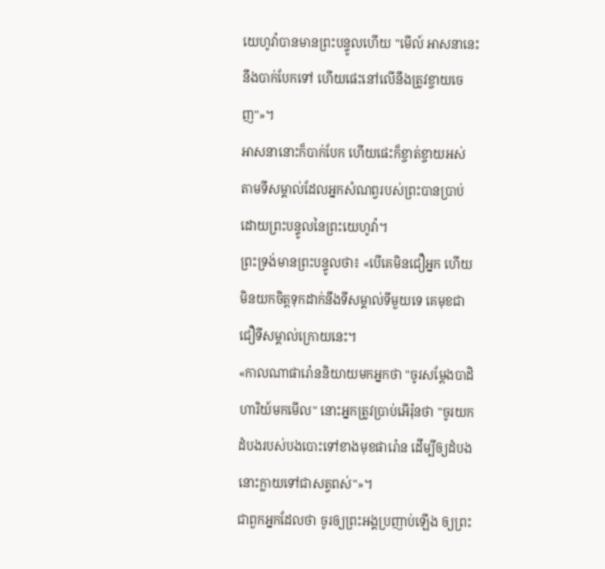យេហូវ៉ាបានមានព្រះបន្ទូលហើយ "មើល៍ អាសនានេះនឹងបាក់បែកទៅ ហើយផេះនៅលើនឹងត្រូវខ្ចាយចេញ"»។
អាសនានោះក៏បាក់បែក ហើយផេះក៏ខ្ចាត់ខ្ចាយអស់ តាមទីសម្គាល់ដែលអ្នកសំណព្វរបស់ព្រះបានប្រាប់ ដោយព្រះបន្ទូលនៃព្រះយេហូវ៉ា។
ព្រះទ្រង់មានព្រះបន្ទូលថា៖ «បើគេមិនជឿអ្នក ហើយមិនយកចិត្តទុកដាក់នឹងទីសម្គាល់ទីមួយទេ គេមុខជាជឿទីសម្គាល់ក្រោយនេះ។
«កាលណាផារ៉ោននិយាយមកអ្នកថា "ចូរសម្តែងបាដិហារិយ៍មកមើល" នោះអ្នកត្រូវប្រាប់អើរ៉ុនថា "ចូរយកដំបងរបស់បងបោះទៅខាងមុខផារ៉ោន ដើម្បីឲ្យដំបងនោះក្លាយទៅជាសត្វពស់"»។
ជាពួកអ្នកដែលថា ចូរឲ្យព្រះអង្គប្រញាប់ឡើង ឲ្យព្រះ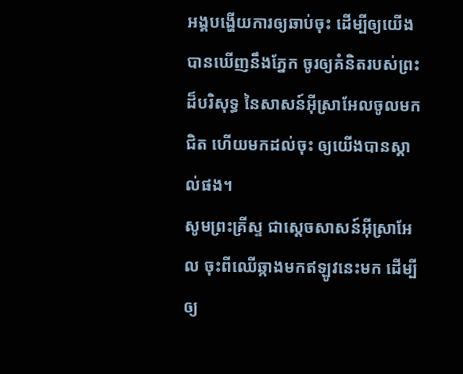អង្គបង្ហើយការឲ្យឆាប់ចុះ ដើម្បីឲ្យយើងបានឃើញនឹងភ្នែក ចូរឲ្យគំនិតរបស់ព្រះដ៏បរិសុទ្ធ នៃសាសន៍អ៊ីស្រាអែលចូលមកជិត ហើយមកដល់ចុះ ឲ្យយើងបានស្គាល់ផង។
សូមព្រះគ្រីស្ទ ជាស្តេចសាសន៍អ៊ីស្រាអែល ចុះពីឈើឆ្កាងមកឥឡូវនេះមក ដើម្បីឲ្យ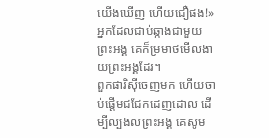យើងឃើញ ហើយជឿផង!» អ្នកដែលជាប់ឆ្កាងជាមួយព្រះអង្គ គេក៏ម្រមាថមើលងាយព្រះអង្គដែរ។
ពួកផារិស៊ីចេញមក ហើយចាប់ផ្ដើមជជែកដេញដោល ដើម្បីល្បងលព្រះអង្គ គេសូម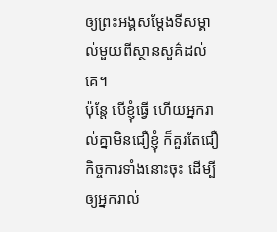ឲ្យព្រះអង្គសម្តែងទីសម្គាល់មួយពីស្ថានសួគ៌ដល់គេ។
ប៉ុន្តែ បើខ្ញុំធ្វើ ហើយអ្នករាល់គ្នាមិនជឿខ្ញុំ ក៏គួរតែជឿកិច្ចការទាំងនោះចុះ ដើម្បីឲ្យអ្នករាល់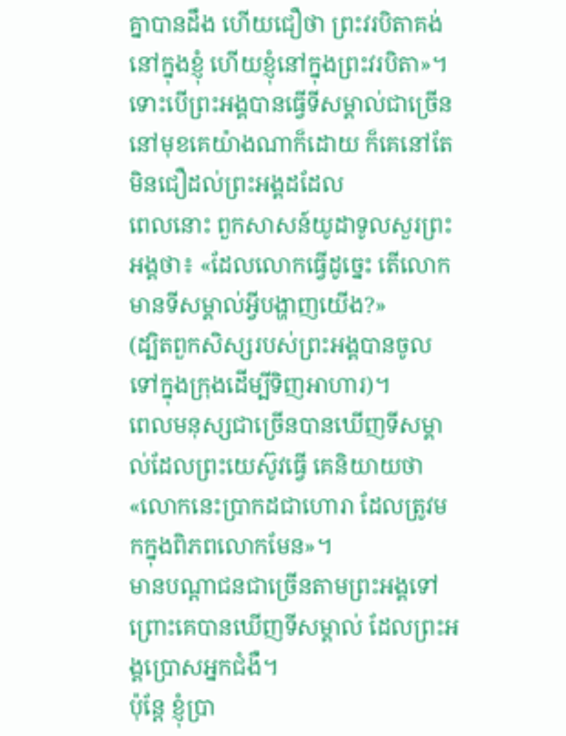គ្នាបានដឹង ហើយជឿថា ព្រះវរបិតាគង់នៅក្នុងខ្ញុំ ហើយខ្ញុំនៅក្នុងព្រះវរបិតា»។
ទោះបើព្រះអង្គបានធ្វើទីសម្គាល់ជាច្រើន នៅមុខគេយ៉ាងណាក៏ដោយ ក៏គេនៅតែមិនជឿដល់ព្រះអង្គដដែល
ពេលនោះ ពួកសាសន៍យូដាទូលសួរព្រះអង្គថា៖ «ដែលលោកធ្វើដូច្នេះ តើលោកមានទីសម្គាល់អ្វីបង្ហាញយើង?»
(ដ្បិតពួកសិស្សរបស់ព្រះអង្គបានចូលទៅក្នុងក្រុងដើម្បីទិញអាហារ)។
ពេលមនុស្សជាច្រើនបានឃើញទីសម្គាល់ដែលព្រះយេស៊ូវធ្វើ គេនិយាយថា «លោកនេះប្រាកដជាហោរា ដែលត្រូវមកក្នុងពិភពលោកមែន»។
មានបណ្តាជនជាច្រើនតាមព្រះអង្គទៅ ព្រោះគេបានឃើញទីសម្គាល់ ដែលព្រះអង្គប្រោសអ្នកជំងឺ។
ប៉ុន្តែ ខ្ញុំប្រា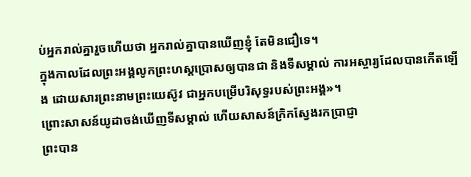ប់អ្នករាល់គ្នារួចហើយថា អ្នករាល់គ្នាបានឃើញខ្ញុំ តែមិនជឿទេ។
ក្នុងកាលដែលព្រះអង្គលូកព្រះហស្តប្រោសឲ្យបានជា និងទីសម្គាល់ ការអស្ចារ្យដែលបានកើតឡើង ដោយសារព្រះនាមព្រះយេស៊ូវ ជាអ្នកបម្រើបរិសុទ្ធរបស់ព្រះអង្គ»។
ព្រោះសាសន៍យូដាចង់ឃើញទីសម្គាល់ ហើយសាសន៍ក្រិកស្វែងរកប្រាជ្ញា
ព្រះបាន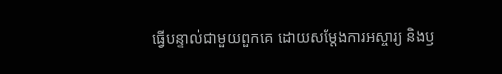ធ្វើបន្ទាល់ជាមួយពួកគេ ដោយសម្តែងការអស្ចារ្យ និងឫ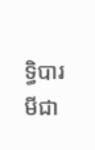ទ្ធិបារមីជា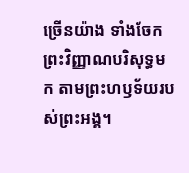ច្រើនយ៉ាង ទាំងចែកព្រះវិញ្ញាណបរិសុទ្ធមក តាមព្រះហឫទ័យរបស់ព្រះអង្គ។